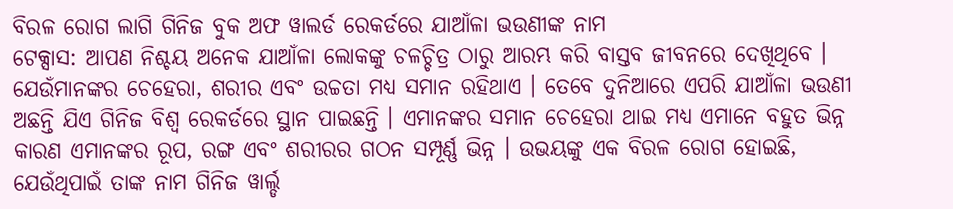ବିରଳ ରୋଗ ଲାଗି ଗିନିଜ ବୁକ ଅଫ ୱାଲର୍ଡ ରେକର୍ଡରେ ଯାଆଁଳା ଭଉଣୀଙ୍କ ନାମ
ଟେକ୍ସାସ: ଆପଣ ନିଶ୍ଚୟ ଅନେକ ଯାଆଁଳା ଲୋକଙ୍କୁ ଚଳଚ୍ଚିତ୍ର ଠାରୁ ଆରମ୍ଭ କରି ବାସ୍ତବ ଜୀବନରେ ଦେଖିଥିବେ । ଯେଉଁମାନଙ୍କର ଚେହେରା, ଶରୀର ଏବଂ ଉଚ୍ଚତା ମଧ୍ୟ ସମାନ ରହିଥାଏ । ତେବେ ଦୁନିଆରେ ଏପରି ଯାଆଁଳା ଭଉଣୀ ଅଛନ୍ତି ଯିଏ ଗିନିଜ ବିଶ୍ୱ ରେକର୍ଡରେ ସ୍ଥାନ ପାଇଛନ୍ତି । ଏମାନଙ୍କର ସମାନ ଚେହେରା ଥାଇ ମଧ୍ୟ ଏମାନେ ବହୁତ ଭିନ୍ନ କାରଣ ଏମାନଙ୍କର ରୂପ, ରଙ୍ଗ ଏବଂ ଶରୀରର ଗଠନ ସମ୍ପୂର୍ଣ୍ଣ ଭିନ୍ନ । ଉଭୟଙ୍କୁ ଏକ ବିରଳ ରୋଗ ହୋଇଛି, ଯେଉଁଥିପାଇଁ ତାଙ୍କ ନାମ ଗିନିଜ ୱାର୍ଲ୍ଡ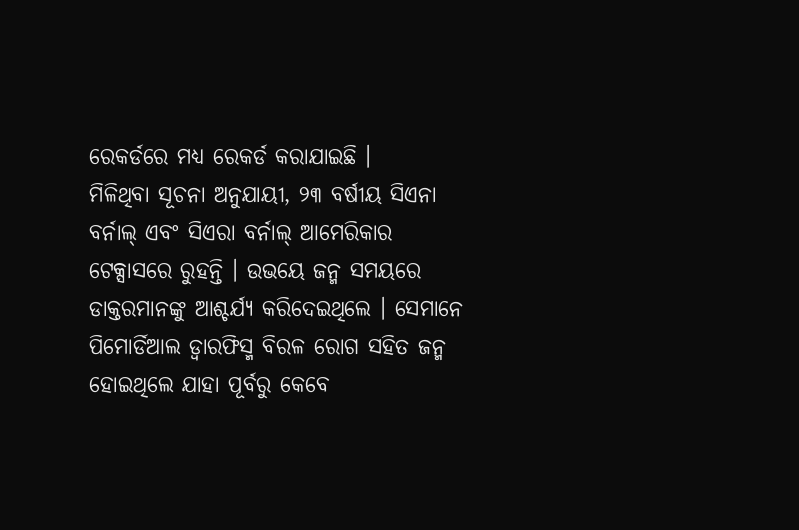ରେକର୍ଡରେ ମଧ୍ୟ ରେକର୍ଡ କରାଯାଇଛି ।
ମିଳିଥିବା ସୂଚନା ଅନୁଯାୟୀ, ୨୩ ବର୍ଷୀୟ ସିଏନା ବର୍ନାଲ୍ ଏବଂ ସିଏରା ବର୍ନାଲ୍ ଆମେରିକାର ଟେକ୍ସାସରେ ରୁହନ୍ତି । ଉଭୟେ ଜନ୍ମ ସମୟରେ ଡାକ୍ତରମାନଙ୍କୁ ଆଶ୍ଚର୍ଯ୍ୟ କରିଦେଇଥିଲେ । ସେମାନେ ପିମୋର୍ଡିଆଲ ଡ୍ୱାରଫିସ୍ମ ବିରଳ ରୋଗ ସହିତ ଜନ୍ମ ହୋଇଥିଲେ ଯାହା ପୂର୍ବରୁ କେବେ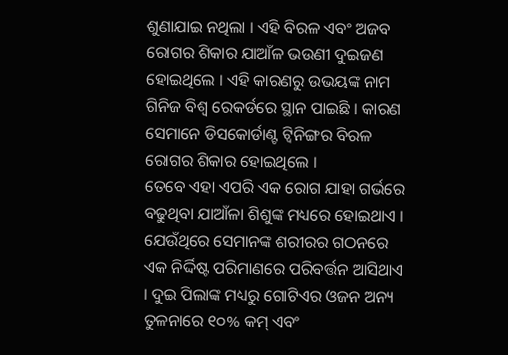ଶୁଣାଯାଇ ନଥିଲା । ଏହି ବିରଳ ଏବଂ ଅଜବ ରୋଗର ଶିକାର ଯାଆଁଳ ଭଉଣୀ ଦୁଇଜଣ ହୋଇଥିଲେ । ଏହି କାରଣରୁ ଉଭୟଙ୍କ ନାମ ଗିନିଜ ବିଶ୍ୱ ରେକର୍ଡରେ ସ୍ଥାନ ପାଇଛି । କାରଣ ସେମାନେ ଡିସକୋର୍ଡାଣ୍ଟ ଟ୍ୱିନିଙ୍ଗର ବିରଳ ରୋଗର ଶିକାର ହୋଇଥିଲେ ।
ତେବେ ଏହା ଏପରି ଏକ ରୋଗ ଯାହା ଗର୍ଭରେ ବଢୁଥିବା ଯାଆଁଳା ଶିଶୁଙ୍କ ମଧ୍ୟରେ ହୋଇଥାଏ । ଯେଉଁଥିରେ ସେମାନଙ୍କ ଶରୀରର ଗଠନରେ ଏକ ନିର୍ଦ୍ଦିଷ୍ଟ ପରିମାଣରେ ପରିବର୍ତ୍ତନ ଆସିଥାଏ । ଦୁଇ ପିଲାଙ୍କ ମଧ୍ୟରୁ ଗୋଟିଏର ଓଜନ ଅନ୍ୟ ତୁଳନାରେ ୧୦% କମ୍ ଏବଂ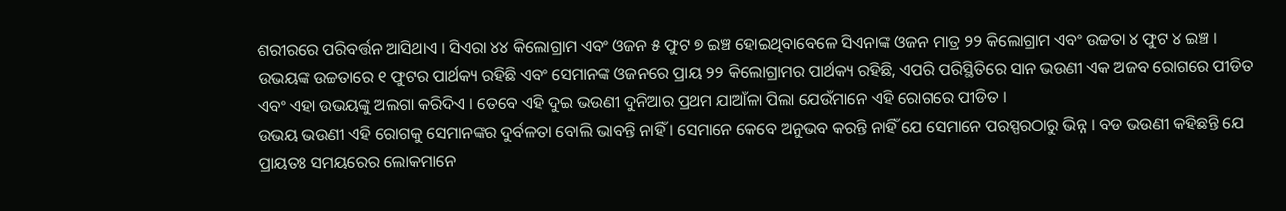ଶରୀରରେ ପରିବର୍ତ୍ତନ ଆସିଥାଏ । ସିଏରା ୪୪ କିଲୋଗ୍ରାମ ଏବଂ ଓଜନ ୫ ଫୁଟ ୭ ଇଞ୍ଚ ହୋଇଥିବାବେଳେ ସିଏନାଙ୍କ ଓଜନ ମାତ୍ର ୨୨ କିଲୋଗ୍ରାମ ଏବଂ ଉଚ୍ଚତା ୪ ଫୁଟ ୪ ଇଞ୍ଚ । ଉଭୟଙ୍କ ଉଚ୍ଚତାରେ ୧ ଫୁଟର ପାର୍ଥକ୍ୟ ରହିଛି ଏବଂ ସେମାନଙ୍କ ଓଜନରେ ପ୍ରାୟ ୨୨ କିଲୋଗ୍ରାମର ପାର୍ଥକ୍ୟ ରହିଛି, ଏପରି ପରିସ୍ଥିତିରେ ସାନ ଭଉଣୀ ଏକ ଅଜବ ରୋଗରେ ପୀଡିତ ଏବଂ ଏହା ଉଭୟଙ୍କୁ ଅଲଗା କରିଦିଏ । ତେବେ ଏହି ଦୁଇ ଭଉଣୀ ଦୁନିଆର ପ୍ରଥମ ଯାଆଁଳା ପିଲା ଯେଉଁମାନେ ଏହି ରୋଗରେ ପୀଡିତ ।
ଉଭୟ ଭଉଣୀ ଏହି ରୋଗକୁ ସେମାନଙ୍କର ଦୁର୍ବଳତା ବୋଲି ଭାବନ୍ତି ନାହିଁ । ସେମାନେ କେବେ ଅନୁଭବ କରନ୍ତି ନାହିଁ ଯେ ସେମାନେ ପରସ୍ପରଠାରୁ ଭିନ୍ନ । ବଡ ଭଉଣୀ କହିଛନ୍ତି ଯେ ପ୍ରାୟତଃ ସମୟରେର ଲୋକମାନେ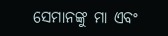ସେମାନଙ୍କୁ ମା ଏବଂ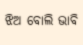ଝିଅ ବୋଲି ଭାବି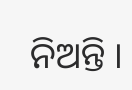ନିଅନ୍ତି ।